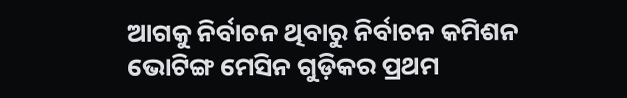ଆଗକୁ ନିର୍ବାଚନ ଥିବାରୁ ନିର୍ବାଚନ କମିଶନ ଭୋଟିଙ୍ଗ ମେସିନ ଗୁଡ଼ିକର ପ୍ରଥମ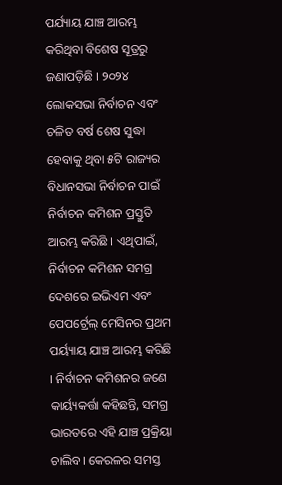ପର୍ଯ୍ୟାୟ ଯାଞ୍ଚ ଆରମ୍ଭ କରିଥିବା ବିଶେଷ ସୂତ୍ରରୁ ଜଣାପଡ଼ିଛି । ୨୦୨୪ ଲୋକସଭା ନିର୍ବାଚନ ଏବଂ ଚଳିତ ବର୍ଷ ଶେଷ ସୁଦ୍ଧା ହେବାକୁ ଥିବା ୫ଟି ରାଜ୍ୟର ବିଧାନସଭା ନିର୍ବାଚନ ପାଇଁ ନିର୍ବାଚନ କମିଶନ ପ୍ରସ୍ତୁତି ଆରମ୍ଭ କରିଛି । ଏଥିପାଇଁ, ନିର୍ବାଚନ କମିଶନ ସମଗ୍ର ଦେଶରେ ଇଭିଏମ ଏବଂ ପେପର୍ଟ୍ରେଲ୍ ମେସିନର ପ୍ରଥମ ପର୍ୟ୍ୟାୟ ଯାଞ୍ଚ ଆରମ୍ଭ କରିଛି । ନିର୍ବାଚନ କମିଶନର ଜଣେ କାର୍ୟ୍ୟକର୍ତ୍ତା କହିଛନ୍ତି, ସମଗ୍ର ଭାରତରେ ଏହି ଯାଞ୍ଚ ପ୍ରକ୍ରିୟା ଚାଲିବ। କେରଳର ସମସ୍ତ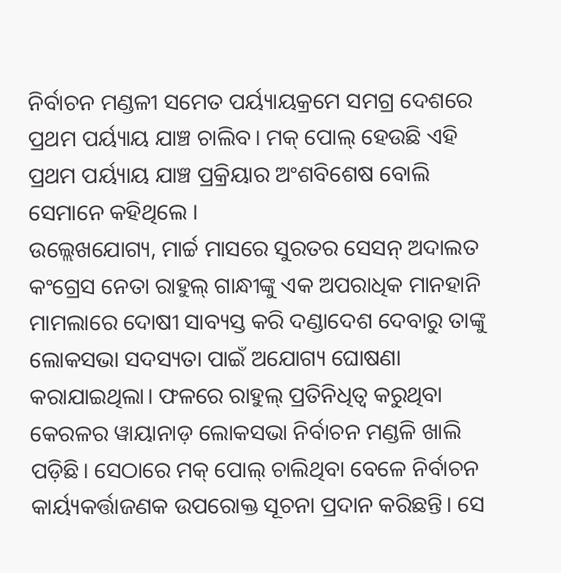ନିର୍ବାଚନ ମଣ୍ଡଳୀ ସମେତ ପର୍ୟ୍ୟାୟକ୍ରମେ ସମଗ୍ର ଦେଶରେ ପ୍ରଥମ ପର୍ୟ୍ୟାୟ ଯାଞ୍ଚ ଚାଲିବ। ମକ୍ ପୋଲ୍ ହେଉଛି ଏହି ପ୍ରଥମ ପର୍ୟ୍ୟାୟ ଯାଞ୍ଚ ପ୍ରକ୍ରିୟାର ଅଂଶବିଶେଷ ବୋଲି ସେମାନେ କହିଥିଲେ ।
ଉଲ୍ଲେଖଯୋଗ୍ୟ, ମାର୍ଚ୍ଚ ମାସରେ ସୁରତର ସେସନ୍ ଅଦାଲତ କଂଗ୍ରେସ ନେତା ରାହୁଲ୍ ଗାନ୍ଧୀଙ୍କୁ ଏକ ଅପରାଧିକ ମାନହାନି ମାମଲାରେ ଦୋଷୀ ସାବ୍ୟସ୍ତ କରି ଦଣ୍ଡାଦେଶ ଦେବାରୁ ତାଙ୍କୁ ଲୋକସଭା ସଦସ୍ୟତା ପାଇଁ ଅଯୋଗ୍ୟ ଘୋଷଣା କରାଯାଇଥିଲା। ଫଳରେ ରାହୁଲ୍ ପ୍ରତିନିଧିତ୍ବ କରୁଥିବା କେରଳର ୱାୟାନାଡ଼ ଲୋକସଭା ନିର୍ବାଚନ ମଣ୍ଡଳି ଖାଲି ପଡ଼ିଛି। ସେଠାରେ ମକ୍ ପୋଲ୍ ଚାଲିଥିବା ବେଳେ ନିର୍ବାଚନ କାର୍ୟ୍ୟକର୍ତ୍ତାଜଣକ ଉପରୋକ୍ତ ସୂଚନା ପ୍ରଦାନ କରିଛନ୍ତି। ସେ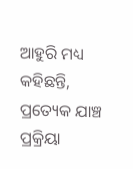ଆହୁରି ମଧ୍ୟ କହିଛନ୍ତି, ପ୍ରତ୍ୟେକ ଯାଞ୍ଚ ପ୍ରକ୍ରିୟା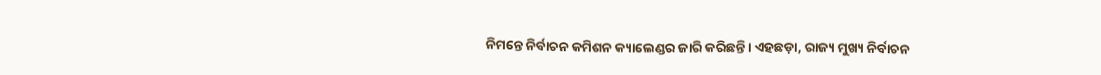ନିମନ୍ତେ ନିର୍ବାଚନ କମିଶନ କ୍ୟାଲେଣ୍ଡର ଜାରି କରିଛନ୍ତି। ଏହଛଡ଼ା, ରାଜ୍ୟ ମୁଖ୍ୟ ନିର୍ବାଚନ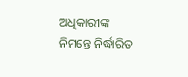ଅଧିକାରୀଙ୍କ ନିମନ୍ତେ ନିର୍ଦ୍ଧାରିତ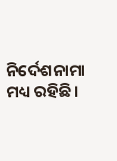ନିର୍ଦେଶନାମା ମଧ୍ୟ ରହିଛି।